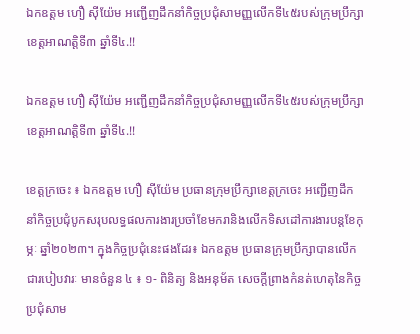ឯកឧត្តម ហឿ សុីយ៉ែម អញ្ជេីញដឹកនាំកិច្ចប្រជុំសាមញ្ញលេីកទី៤៥របស់ក្រុមប្រឹក្សាខេត្តអាណត្តិទី៣ ឆ្នាំទី៤.!!

ឯកឧត្តម ហឿ សុីយ៉ែម អញ្ជេីញដឹកនាំកិច្ចប្រជុំសាមញ្ញលេីកទី៤៥របស់ក្រុមប្រឹក្សាខេត្តអាណត្តិទី៣ ឆ្នាំទី៤.!!

ខេត្តក្រចេះ ៖ ឯកឧត្តម ហឿ សុីយ៉ែម ប្រធានក្រុមប្រឹក្សាខេត្តក្រចេះ អញ្ជេីញដឹកនាំកិច្ចប្រជុំបូកសរុបលទ្ធផលការងារប្រចាំខែមករានិងលេីកទិសដៅការងារបន្តខែកុម្ភៈ ឆ្នាំ២០២៣។ ក្នុងកិច្ចប្រជុំនេះផងដែរ៖ ឯកឧត្តម ប្រធានក្រុមប្រឹក្សាបានលេីក ជារបៀបវារៈ មានចំនួន ៤ ៖ ១- ពិនិត្យ និងអនុម័ត សេចក្តីព្រាងកំនត់ហេតុនៃកិច្ចប្រជុំសាម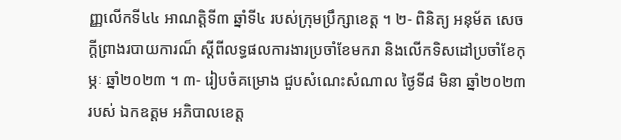ញ្ញលេីកទី៤៤ អាណត្តិទី៣ ឆ្នាំទី៤ របស់ក្រុមប្រឹក្សាខេត្ត ។ ២- ពិនិត្យ អនុម័ត សេចក្តីព្រាងរបាយការណ៏ ស្តីពីលទ្ធផលការងារប្រចាំខែមករា និងលេីកទិសដៅប្រចាំខែកុម្ភៈ ឆ្នាំ២០២៣ ។ ៣- រៀបចំគម្រោង ជួបសំណេះសំណាល ថ្ងៃទី៨ មិនា ឆ្នាំ២០២៣ របស់ ឯកឧត្តម អភិបាលខេត្ត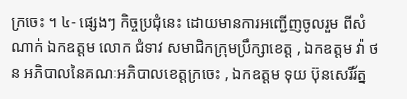ក្រចេះ ។ ៤- ផ្សេងៗ កិច្ចប្រជុំនេះ ដោយមានការអញ្ជេីញចូលរួម ពីសំណាក់ ឯកឧត្តម លោក ជំទាវ សមាជិកក្រុមប្រឹក្សាខេត្ត , ឯកឧត្តម វ៉ា ថន អភិបាលនៃគណៈអភិបាលខេត្តក្រចេះ , ឯកឧត្តម ទុយ ប៊ុនសេរីរ័ត្ន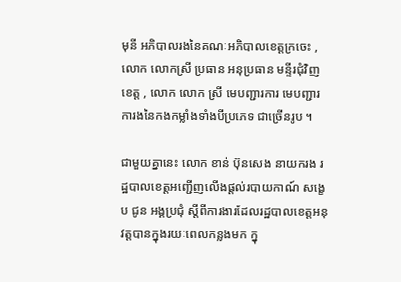មុនី អភិបាលរងនៃគណៈអភិបាលខេត្តក្រចេះ , លោក លោកស្រី ប្រធាន អនុប្រធាន មន្ទីរជុំវិញខេត្ត , លោក លោក ស្រី មេបញ្ជារការ មេបញ្ជារការងនៃកងកម្លាំងទាំងបីប្រភេទ ជាច្រេីនរូប ។

ជាមួយគ្នានេះ លោក ខាន់ ប៊ុនសេង នាយករង រដ្ឋបាលខេត្តអញ្ជេីញលេីងផ្តល់របាយកាណ៍ សង្ខេប ជូន អង្គប្រជុំ ស្តីពីការងារដែលរដ្ឋបាលខេត្តអនុវត្តបានក្នុងរយៈពេលកន្លងមក ក្នុ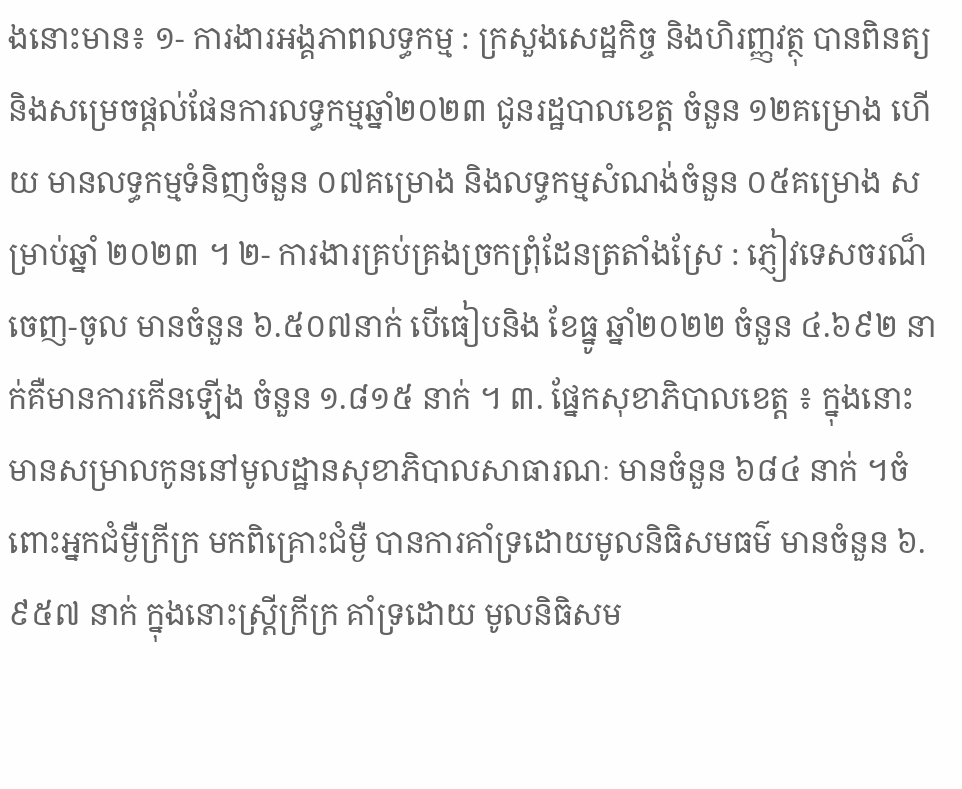ងនោះមាន៖ ១- ការងារអង្គភាពលទ្ធកម្ម : ក្រសួងសេដ្ឋកិច្ច និងហិរញ្ញវត្ថុ បានពិនត្យ និងសម្រេចផ្តល់ផែនការលទ្ធកម្មឆ្នាំ២០២៣ ជូនរដ្ឋបាលខេត្ត ចំនួន ១២គម្រោង ហេីយ មានលទ្ធកម្មទំនិញចំនួន ០៧គម្រោង និងលទ្ធកម្មសំណង់ចំនួន ០៥គម្រោង សម្រាប់ឆ្នាំ ២០២៣ ។ ២- ការងារគ្រប់គ្រងច្រកព្រុំដែនត្រតាំងស្រែ : ភ្ញៀវទេសចរណ៏ ចេញ-ចូល មានចំនួន ៦.៥០៧នាក់ បេីធៀបនិង ខែធ្នូ ឆ្នាំ២០២២ ចំនួន ៤.៦៩២ នាក់គឺមានការកេីនឡេីង ចំនួន ១.៨១៥ នាក់ ។ ៣. ផ្នែកសុខាភិបាលខេត្ត ៖ ក្នុងនោះ មានសម្រាលកូននៅមូលដ្ឋានសុខាភិបាលសាធារណៈ មានចំនួន ៦៨៤ នាក់ ។ចំពោះអ្នកជំម្ងឺក្រីក្រ មកពិគ្រោះជំម្ងឺ បានការគាំទ្រដោយមូលនិធិសមធម៌ មានចំនួន ៦.៩៥៧ នាក់ ក្នុងនោះស្រ្តីក្រីក្រ គាំទ្រដោយ មូលនិធិសម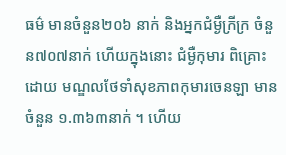ធម៌ មានចំនួន២០៦ នាក់ និងអ្នកជំម្ងឺក្រីក្រ ចំនួន៧០៧នាក់ ហេីយក្នុងនោះ ជំម្ងឺកុមារ ពិគ្រោះដោយ មណ្ឌលថែទាំសុខភាពកុមារចេនឡា មានចំនួន ១.៣៦៣នាក់ ។ ហេីយ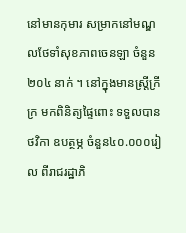នៅមានកុមារ សម្រាកនៅមណ្ឌលថែទាំសុខភាពចេនឡា ចំនួន ២០៤ នាក់ ។ នៅក្នុងមានស្រ្តីក្រីក្រ មកពិនិត្យផ្ទៃពោះ ទទួលបានថវិកា ឧបត្ថម្ភ ចំនួន៤០.០០០រៀល ពីរាជរដ្ឋាភិ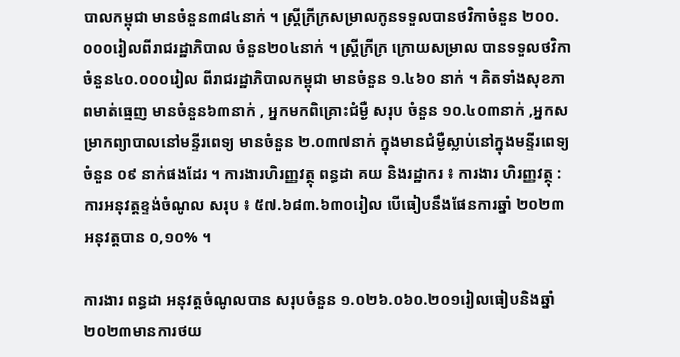បាលកម្ពុជា មានចំនួន៣៨៤នាក់ ។ ស្រ្តីក្រីក្រសម្រាលកូនទទួលបានថវិកាចំនួន ២០០.០០០រៀលពីរាជរដ្ឋាភិបាល ចំនួន២០៤នាក់ ។ ស្រ្តីក្រីក្រ ក្រោយសម្រាល បានទទួលថវិកាចំនួន៤០.០០០រៀល ពីរាជរដ្ឋាភិបាលកម្ពុជា មានចំនួន ១.៤៦០ នាក់ ។ គិតទាំងសុខភាពមាត់ធ្មេញ មានចំនួន៦៣នាក់ , អ្នកមកពិគ្រោះជំម្ងឺ សរុប ចំនួន ១០.៤០៣នាក់ ,អ្នកសម្រាកព្យាបាលនៅមន្ទីរពេទ្យ មានចំនួន ២.០៣៧នាក់ ក្នុងមានជំម្ងឺស្លាប់នៅក្នុងមន្ទីរពេទ្យ ចំនួន ០៩ នាក់ផងដែរ ។ ការងារហិរញ្ញវត្ថុ ពន្ធដា គយ និងរដ្ឋាករ ៖ ការងារ ហិរញ្ញវត្ថុ : ការអនុវត្តខ្ទង់ចំណូល សរុប ៖ ៥៧.៦៨៣.៦៣០រៀល បេីធៀបនឹងផែនការឆ្នាំ ២០២៣ អនុវត្តបាន ០,១០% ។

ការងារ ពន្ធដា អនុវត្តចំណូលបាន សរុបចំនួន ១.០២៦.០៦០.២០១រៀលធៀបនិងឆ្នាំ២០២៣មានការថយ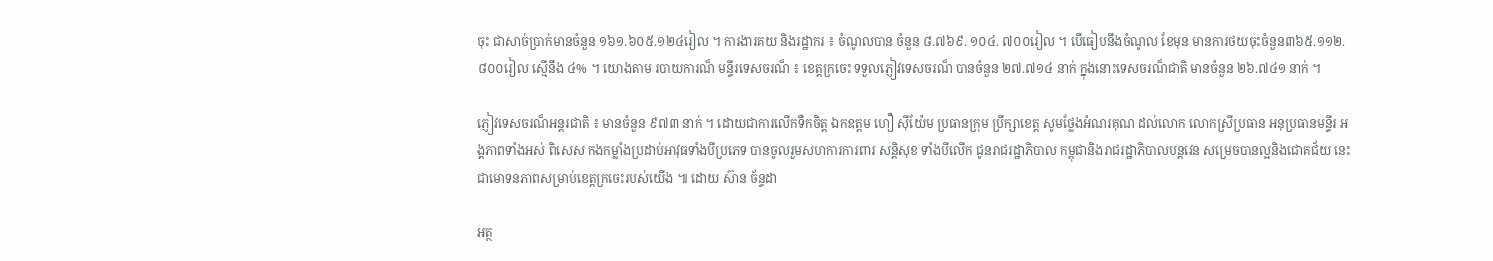ចុះ ជាសាច់ប្រាក់មានចំនួន ១៦១.៦០៥.១២៤រៀល ។ ការងារគយ និងរដ្ឋាករ ៖ ចំណូលបាន ចំនួន ៨.៧៦៩. ១០៤. ៧០០រៀល ។ បេីធៀបនឹងចំណូល ខែមុន មានការថយចុះចំនួន៣៦៥.១១២.៨០០រៀល ស្មេីនឹង ៤% ។ យោងតាម របាយការណ៏ មន្ទីរទេសចរណ៏ ៖ ខេត្តក្រចេះ ទទួលភ្ញៀវទេសចរណ៏ បានចំនួន ២៧.៧១៤ នាក់ ក្នុងនោះទេសចរណ៏ជាតិ មានចំនួន ២៦.៧៤១ នាក់ ។

ភ្ញៀវទេសចរណ៏អន្តរជាតិ ៖ មានចំនួន ៩៧៣ នាក់ ។ ដោយជាការលេីកទឺកចិត្ត ឯកឧត្តម ហឿ សុីយ៉ែម ប្រធានក្រុម ប្រឹក្សាខេត្ត សូមថ្លែងអំណរគុណ ដល់លោក លោកស្រីប្រធាន អនុប្រធានមន្ទីរ អង្គភាពទាំងអស់ ពិសេស កងកម្លាំងប្រដាប់អាវុធទាំងបីប្រភេទ បានចូលរួមសហការការពារ សន្តិសុខ ទាំងបីលេីក ជូនរាជរដ្ឋាភិបាល កម្ពុជានិងរាជរដ្ឋាភិបាលបន្តវេន សម្រេចបានល្អនិងជោគជ័យ នេះជាមោទនភាពសម្រាប់ខេត្តក្រចេះរបស់យេីង ៕ ដោយ ស៊ាន ច័ន្ទដា

អត្ថ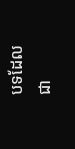បទដែលជា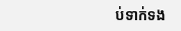ប់ទាក់ទង